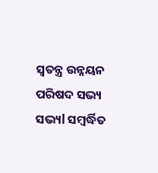ସ୍ୱତନ୍ତ୍ର ଉନ୍ନୟନ ପରିଷଦ ସଭ୍ୟ ସଭ୍ୟl ସମ୍ବର୍ଦ୍ଧିତ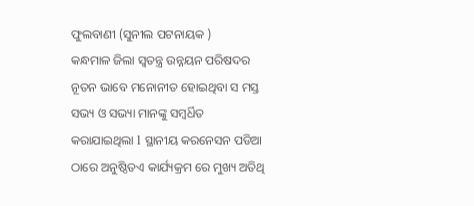ଫୁଲବାଣୀ (ସୁନୀଲ ପଟନାୟକ )
କନ୍ଧମାଳ ଜିଲା ସ୍ୱତନ୍ତ୍ର ଉନ୍ନୟନ ପରିଷଦର ନୂତନ ଭାବେ ମନୋନୀତ ହୋଇଥିବା ସ ମସ୍ତ ସଭ୍ୟ ଓ ସଭ୍ୟା ମାନଙ୍କୁ ସମ୍ବର୍ଧିତ କରାଯାଇଥିଲା l ସ୍ଥାନୀୟ କରନେସନ ପଡିଆ ଠାରେ ଅନୁଷ୍ଠିତଏ କାର୍ଯ୍ୟକ୍ରମ ରେ ମୁଖ୍ୟ ଅତିଥି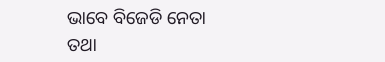ଭାବେ ବିଜେଡି ନେତା ତଥା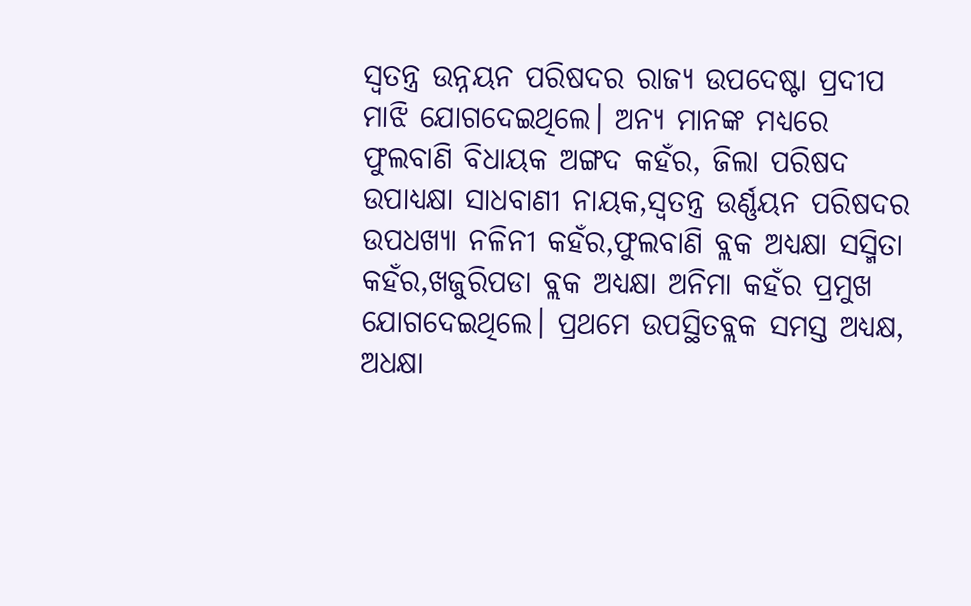ସ୍ୱତନ୍ତ୍ର ଉନ୍ନୟନ ପରିଷଦର ରାଜ୍ୟ ଉପଦେଷ୍ଟା ପ୍ରଦୀପ ମାଝି ଯୋଗଦେଇଥିଲେ। ଅନ୍ୟ ମାନଙ୍କ ମଧ୍ୟରେ ଫୁଲବାଣି ବିଧାୟକ ଅଙ୍ଗଦ କହଁର, ଜିଲା ପରିଷଦ ଉପାଧ୍ୟକ୍ଷା ସାଧବାଣୀ ନାୟକ,ସ୍ୱତନ୍ତ୍ର ଉର୍ଣ୍ଣୟନ ପରିଷଦର ଉପଧଖ୍ୟା ନଳିନୀ କହଁର,ଫୁଲବାଣି ବ୍ଲକ ଅଧ୍ୟକ୍ଷା ସସ୍ମିତା କହଁର,ଖଜୁରିପଡା ବ୍ଲକ ଅଧ୍ୟକ୍ଷା ଅନିମା କହଁର ପ୍ରମୁଖ ଯୋଗଦେଇଥିଲେ। ପ୍ରଥମେ ଉପସ୍ଥିତବ୍ଲକ ସମସ୍ତ ଅଧ୍ୟକ୍ଷ, ଅଧକ୍ଷା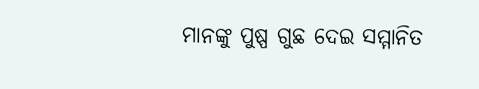ମାନଙ୍କୁ ପୁଷ୍ପ ଗୁଛ ଦେଇ ସମ୍ମାନିତ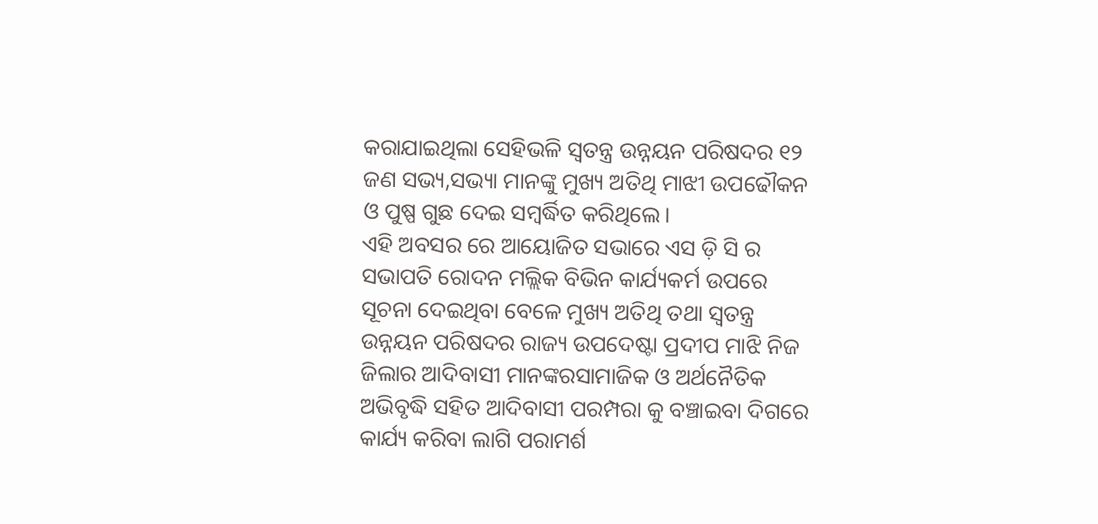କରାଯାଇଥିଲା ସେହିଭଳି ସ୍ୱତନ୍ତ୍ର ଉନ୍ନୟନ ପରିଷଦର ୧୨ ଜଣ ସଭ୍ୟ,ସଭ୍ୟା ମାନଙ୍କୁ ମୁଖ୍ୟ ଅତିଥି ମାଝୀ ଉପଢୌକନ ଓ ପୁଷ୍ପ ଗୁଛ ଦେଇ ସମ୍ବର୍ଦ୍ଧିତ କରିଥିଲେ।
ଏହି ଅବସର ରେ ଆୟୋଜିତ ସଭାରେ ଏସ ଡ଼ି ସି ର ସଭାପତି ରୋଦନ ମଲ୍ଲିକ ବିଭିନ କାର୍ଯ୍ୟକର୍ମ ଉପରେ ସୂଚନା ଦେଇଥିବା ବେଳେ ମୁଖ୍ୟ ଅତିଥି ତଥା ସ୍ୱତନ୍ତ୍ର ଉନ୍ନୟନ ପରିଷଦର ରାଜ୍ୟ ଉପଦେଷ୍ଟା ପ୍ରଦୀପ ମାଝି ନିଜ ଜିଲାର ଆଦିବାସୀ ମାନଙ୍କରସାମାଜିକ ଓ ଅର୍ଥନୈତିକ ଅଭିବୃଦ୍ଧି ସହିତ ଆଦିବାସୀ ପରମ୍ପରା କୁ ବଞ୍ଚାଇବା ଦିଗରେ କାର୍ଯ୍ୟ କରିବା ଲାଗି ପରାମର୍ଶ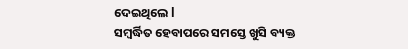ଦେଇଥିଲେ l
ସମ୍ବର୍ଦ୍ଧିତ ହେବାପରେ ସମସ୍ତେ ଖୁସି ବ୍ୟକ୍ତ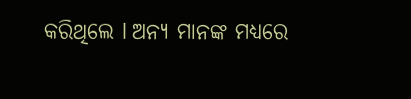କରିଥିଲେ l ଅନ୍ୟ ମାନଙ୍କ ମଧ୍ୟରେ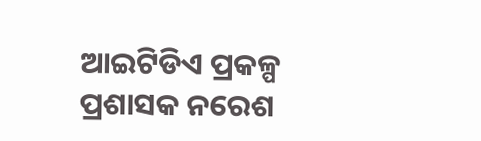ଆଇଟିଡିଏ ପ୍ରକଳ୍ପ ପ୍ରଶାସକ ନରେଶ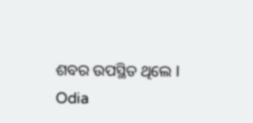ଶବର ଉପସ୍ଥିତ ଥିଲେ l
Odia